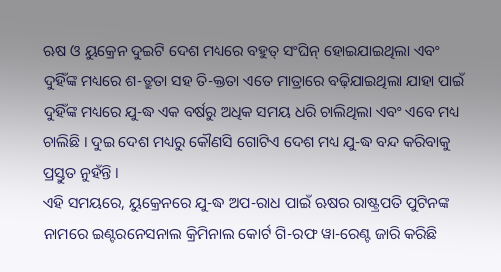ଋଷ ଓ ୟୁକ୍ରେନ ଦୁଇଟି ଦେଶ ମଧ୍ୟରେ ବହୁତ୍ ସଂଘିନ୍ ହୋଇଯାଇଥିଲା ଏବଂ ଦୁହିଁଙ୍କ ମଧ୍ୟରେ ଶ-ତ୍ରୁତା ସହ ତି-କ୍ତତା ଏତେ ମାତ୍ରାରେ ବଢ଼ିଯାଇଥିଲା ଯାହା ପାଇଁ ଦୁହିଁଙ୍କ ମଧ୍ୟରେ ଯୁ-ଦ୍ଧ ଏକ ବର୍ଷରୁ ଅଧିକ ସମୟ ଧରି ଚାଲିଥିଲା ଏବଂ ଏବେ ମଧ୍ୟ ଚାଲିଛି । ଦୁଇ ଦେଶ ମଧ୍ୟରୁ କୌଣସି ଗୋଟିଏ ଦେଶ ମଧ୍ୟ ଯୁ-ଦ୍ଧ ବନ୍ଦ କରିବାକୁ ପ୍ରସ୍ତୁତ ନୁହଁନ୍ତି ।
ଏହି ସମୟରେ, ୟୁକ୍ରେନରେ ଯୁ-ଦ୍ଧ ଅପ-ରାଧ ପାଇଁ ଋଷର ରାଷ୍ଟ୍ରପତି ପୁଟିନଙ୍କ ନାମରେ ଇଣ୍ଟରନେସନାଲ କ୍ରିମିନାଲ କୋର୍ଟ ଗି-ରଫ ୱା-ରେଣ୍ଟ ଜାରି କରିଛି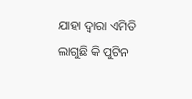ଯାହା ଦ୍ଵାରା ଏମିତି ଲାଗୁଛି କି ପୁଟିନ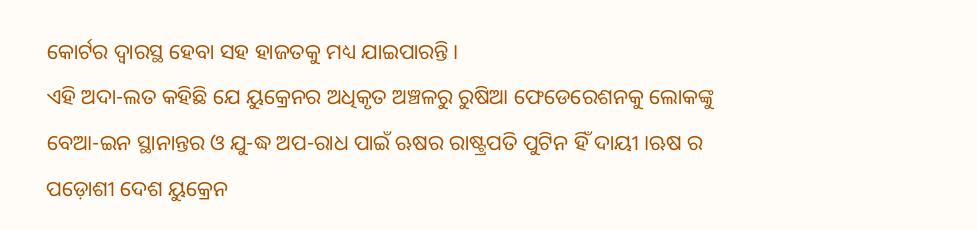କୋର୍ଟର ଦ୍ବାରସ୍ଥ ହେବା ସହ ହାଜତକୁ ମଧ୍ୟ ଯାଇପାରନ୍ତି।
ଏହି ଅଦା-ଲତ କହିଛି ଯେ ୟୁକ୍ରେନର ଅଧିକୃତ ଅଞ୍ଚଳରୁ ରୁଷିଆ ଫେଡେରେଶନକୁ ଲୋକଙ୍କୁ ବେଆ-ଇନ ସ୍ଥାନାନ୍ତର ଓ ଯୁ-ଦ୍ଧ ଅପ-ରାଧ ପାଇଁ ଋଷର ରାଷ୍ଟ୍ରପତି ପୁଟିନ ହିଁ ଦାୟୀ ।ଋଷ ର ପଡ଼ୋଶୀ ଦେଶ ୟୁକ୍ରେନ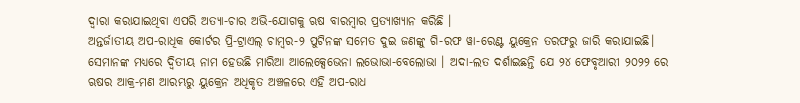ଦ୍ୱାରା କରାଯାଇଥିବା ଏପରି ଅତ୍ୟା-ଚାର ଅଭି-ଯୋଗକୁ ଋଷ ବାରମ୍ବାର ପ୍ରତ୍ୟାଖ୍ୟାନ କରିଛି ।
ଅନ୍ତର୍ଜାତୀୟ ଅପ-ରାଧିକ କୋର୍ଟର ପ୍ରି-ଟ୍ରାଏଲ୍ ଚାମ୍ବର-୨ ପୁଟିନଙ୍କ ସମେତ ଦୁଇ ଜଣଙ୍କୁ ଗି-ରଫ ୱା-ରେଣ୍ଟ ୟୁକ୍ରେନ ତରଫରୁ ଜାରି କରାଯାଇଛି। ସେମାନଙ୍କ ମଧ୍ୟରେ ଦ୍ୱିତୀୟ ନାମ ହେଉଛି ମାରିଆ ଆଲେକ୍ସେଭେନା ଲଭୋଭା-ବେଲୋଭା । ଅଦା-ଲତ ଦର୍ଶାଇଛନ୍ତି ଯେ ୨୪ ଫେବୃଆରୀ ୨୦୨୨ ରେ ଋଷର ଆକ୍ର-ମଣ ଆରମ୍ଭରୁ ୟୁକ୍ରେନ ଅଧିକୃତ ଅଞ୍ଚଳରେ ଏହି ଅପ-ରାଧ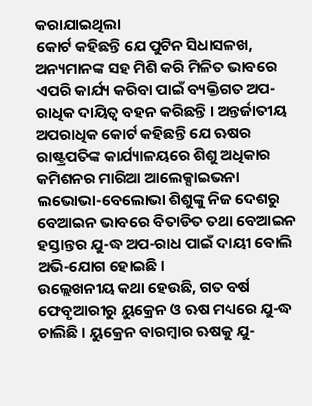କରାଯାଇଥିଲା
କୋର୍ଟ କହିଛନ୍ତି ଯେ ପୁଟିନ ସିଧାସଳଖ, ଅନ୍ୟମାନଙ୍କ ସହ ମିଶି କରି ମିଳିତ ଭାବରେ ଏପରି କାର୍ଯ୍ୟ କରିବା ପାଇଁ ବ୍ୟକ୍ତିଗତ ଅପ-ରାଧିକ ଦାୟିତ୍ୱ ବହନ କରିଛନ୍ତି । ଅନ୍ତର୍ଜାତୀୟ ଅପରାଧିକ କୋର୍ଟ କହିଛନ୍ତି ଯେ ଋଷର ରାଷ୍ଟ୍ରପତିଙ୍କ କାର୍ଯ୍ୟାଳୟରେ ଶିଶୁ ଅଧିକାର କମିଶନର ମାରିଆ ଆଲେକ୍ସାଇଭନା ଲଭୋଭା-ବେଲୋଭା ଶିଶୁଙ୍କୁ ନିଜ ଦେଶରୁ ବେଆଇନ ଭାବରେ ବିତାଡିତ ତଥା ବେଆଇନ ହସ୍ତାନ୍ତର ଯୁ-ଦ୍ଧ ଅପ-ରାଧ ପାଇଁ ଦାୟୀ ବୋଲି ଅଭି-ଯୋଗ ହୋଇଛି ।
ଉଲ୍ଲେଖନୀୟ କଥା ହେଉଛି, ଗତ ବର୍ଷ ଫେବୃଆରୀରୁ ୟୁକ୍ରେନ ଓ ଋଷ ମଧ୍ୟରେ ଯୁ-ଦ୍ଧ ଚାଲିଛି । ୟୁକ୍ରେନ ବାରମ୍ବାର ଋଷକୁ ଯୁ-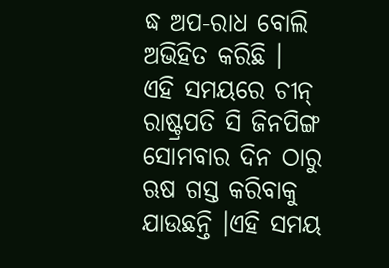ଦ୍ଧ ଅପ-ରାଧ ବୋଲି ଅଭିହିତ କରିଛି ।
ଏହି ସମୟରେ ଚୀନ୍ ରାଷ୍ଟ୍ରପତି ସି ଜିନପିଙ୍ଗ ସୋମବାର ଦିନ ଠାରୁ ଋଷ ଗସ୍ତ କରିବାକୁ ଯାଉଛନ୍ତି ।ଏହି ସମୟ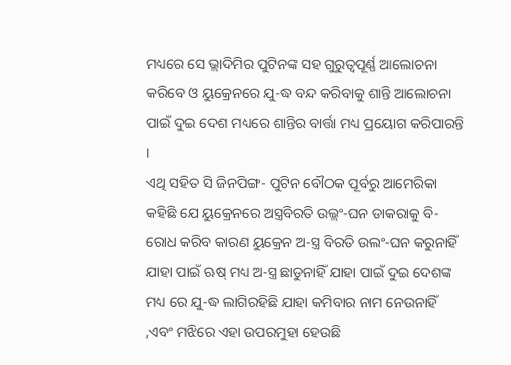ମଧ୍ୟରେ ସେ ଭ୍ଲାଦିମିର ପୁଟିନଙ୍କ ସହ ଗୁରୁତ୍ୱପୂର୍ଣ୍ଣ ଆଲୋଚନା କରିବେ ଓ ୟୁକ୍ରେନରେ ଯୁ-ଦ୍ଧ ବନ୍ଦ କରିବାକୁ ଶାନ୍ତି ଆଲୋଚନା ପାଇଁ ଦୁଇ ଦେଶ ମଧ୍ୟରେ ଶାନ୍ତିର ବାର୍ତ୍ତା ମଧ୍ୟ ପ୍ରୟୋଗ କରିପାରନ୍ତି ।
ଏଥି ସହିତ ସି ଜିନପିଙ୍ଗ- ପୁଟିନ ବୌଠକ ପୂର୍ବରୁ ଆମେରିକା କହିଛି ଯେ ୟୁକ୍ରେନରେ ଅସ୍ତ୍ରବିରତି ଉଲ୍ଲଂ-ଘନ ଡାକରାକୁ ବି-ରୋଧ କରିବ କାରଣ ୟୁକ୍ରେନ ଅ-ସ୍ତ୍ର ବିରତି ଉଲଂ-ଘନ କରୁନାହିଁ ଯାହା ପାଇଁ ଋଷ୍ ମଧ୍ୟ ଅ-ସ୍ତ୍ର ଛାଡୁନାହିଁ ଯାହା ପାଇଁ ଦୁଇ ଦେଶଙ୍କ ମଧ୍ୟ ରେ ଯୁ-ଦ୍ଧ ଲାଗିରହିଛି ଯାହା କମିବାର ନାମ ନେଉନାହିଁ ,ଏବଂ ମଝିରେ ଏହା ଉପରମୁହା ହେଉଛି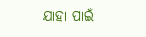ଯାହା ପାଇଁ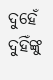ଦୁହେଁ ଦୁହିଁଙ୍କୁ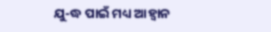ଯୁ-ଦ୍ଧ ପାଇଁ ମଧ୍ୟ ଆହ୍ଵାନ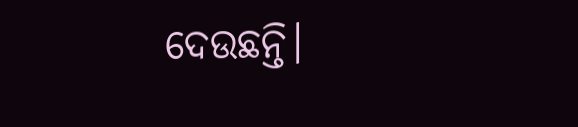ଦେଉଛନ୍ତି।